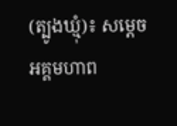(ត្បូងឃ្មុំ)៖ សម្តេចអគ្គមហាព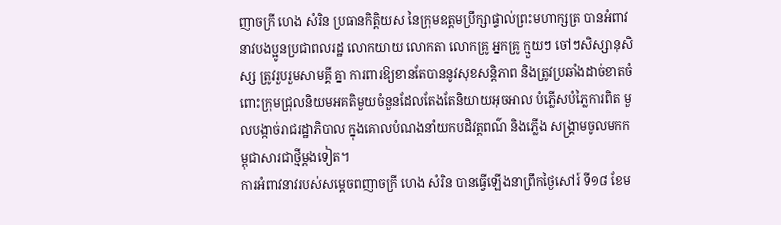ញាចក្រី ហេង សំរិន ប្រធានកិត្តិយស នៃក្រុមឧត្តមប្រឹក្សាផ្ទាល់ព្រះមហាក្សត្រ បានអំពាវនាវបងប្អូនប្រជាពលរដ្ឋ លោកយាយ លោកតា លោកគ្រូ អ្នកគ្រូ ក្មួយៗ ចៅៗសិស្សានុសិស្ស ត្រូវរួបរួមសាមគ្គី គ្នា ការពារឱ្យខានតែបាននូវសុខសន្តិភាព និងត្រូវប្រឆាំងដាច់ខាតចំពោះក្រុមជ្រុលនិយមអគតិមួយចំនួនដែលតែងតែនិយាយអុចអាល បំភ្លើសបំភ្លៃការពិត មួលបង្កាច់រាជរដ្ឋាភិបាល ក្នុងគោលបំណងនាំយកបដិវត្តពណ៌ និងភ្លើង សង្គ្រាមចូលមកកម្ពុជាសារជាថ្មីម្តងទៀត។
ការអំពាវនាវរបស់សម្តេចពញាចក្រី ហេង សំរិន បានធ្វើឡើងនាព្រឹកថ្ងៃសៅរ៍ ទី១៨ ខែម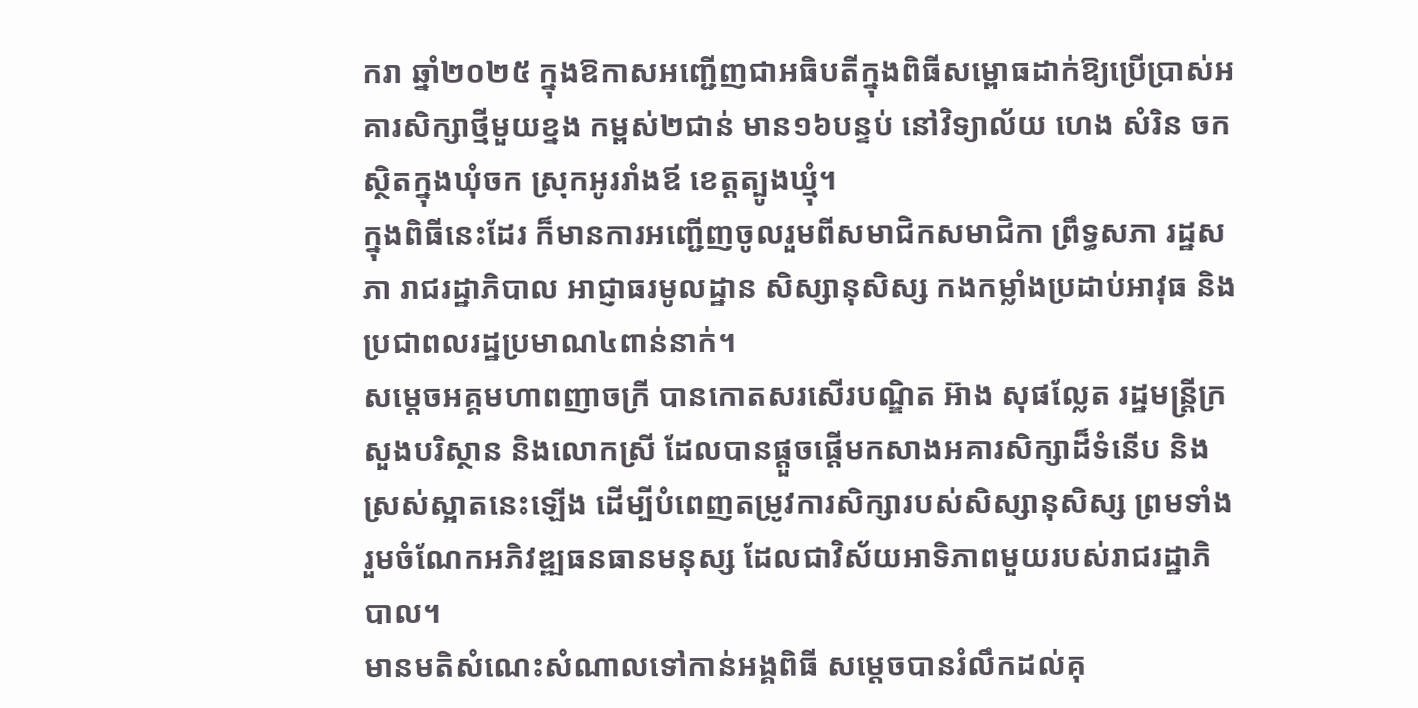ករា ឆ្នាំ២០២៥ ក្នុងឱកាសអញ្ជើញជាអធិបតីក្នុងពិធីសម្ពោធដាក់ឱ្យប្រើប្រាស់អគារសិក្សាថ្មីមួយខ្នង កម្ពស់២ជាន់ មាន១៦បន្ទប់ នៅវិទ្យាល័យ ហេង សំរិន ចក ស្ថិតក្នុងឃុំចក ស្រុកអូររាំងឪ ខេត្តត្បូងឃ្មុំ។
ក្នុងពិធីនេះដែរ ក៏មានការអញ្ជើញចូលរួមពីសមាជិកសមាជិកា ព្រឹទ្ធសភា រដ្ឋសភា រាជរដ្ឋាភិបាល អាជ្ញាធរមូលដ្ឋាន សិស្សានុសិស្ស កងកម្លាំងប្រដាប់អាវុធ និងប្រជាពលរដ្ឋប្រមាណ៤ពាន់នាក់។
សម្តេចអគ្គមហាពញាចក្រី បានកោតសរសើរបណ្ឌិត អ៊ាង សុផល្លែត រដ្ឋមន្ត្រីក្រសួងបរិស្ថាន និងលោកស្រី ដែលបានផ្តួចផ្តើមកសាងអគារសិក្សាដ៏ទំនើប និងស្រស់ស្អាតនេះឡើង ដើម្បីបំពេញតម្រូវការសិក្សារបស់សិស្សានុសិស្ស ព្រមទាំងរួមចំណែកអភិវឌ្ឍធនធានមនុស្ស ដែលជាវិស័យអាទិភាពមួយរបស់រាជរដ្ឋាភិបាល។
មានមតិសំណេះសំណាលទៅកាន់អង្គពិធី សម្តេចបានរំលឹកដល់គុ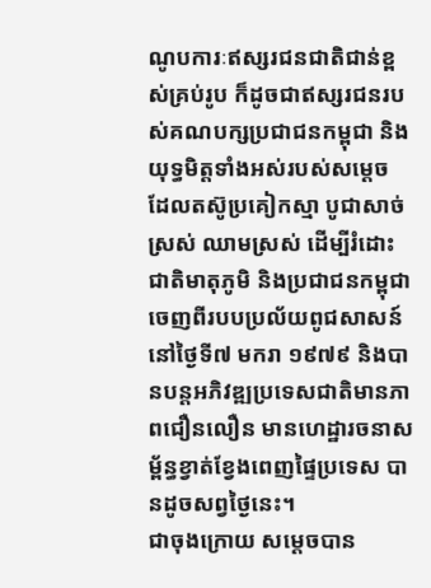ណូបការៈឥស្សរជនជាតិជាន់ខ្ពស់គ្រប់រូប ក៏ដូចជាឥស្សរជនរបស់គណបក្សប្រជាជនកម្ពុជា និងយុទ្ធមិត្តទាំងអស់របស់សម្តេច ដែលតស៊ូប្រគៀកស្មា បូជាសាច់ស្រស់ ឈាមស្រស់ ដើម្បីរំដោះជាតិមាតុភូមិ និងប្រជាជនកម្ពុជាចេញពីរបបប្រល័យពូជសាសន៍ នៅថ្ងៃទី៧ មករា ១៩៧៩ និងបានបន្តអភិវឌ្ឍប្រទេសជាតិមានភាពជឿនលឿន មានហេដ្ឋារចនាសម្ព័ន្ធខ្វាត់ខ្វែងពេញផ្ទៃប្រទេស បានដូចសព្វថ្ងៃនេះ។
ជាចុងក្រោយ សម្តេចបាន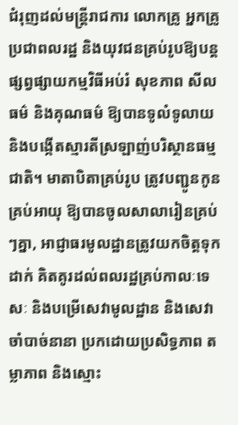ជំរុញដល់មន្រ្តីរាជការ លោកគ្រូ អ្នកគ្រូ ប្រជាពលរដ្ឋ និងយុវជនគ្រប់រូបឱ្យបន្តផ្សព្វផ្សាយកម្មវិធីអប់រំ សុខភាព សីលធម៌ និងគុណធម៌ ឱ្យបានទូលំទូលាយ និងបង្កើតស្មារតីស្រឡាញ់បរិស្ថានធម្មជាតិ។ មាតាបិតាគ្រប់រូប ត្រូវបញ្ជូនកូនគ្រប់អាយុ ឱ្យបានចូលសាលារៀនគ្រប់ៗគ្នា, អាជ្ញាធរមូលដ្ឋានត្រូវយកចិត្តទុកដាក់ គិតគូរដល់ពលរដ្ឋគ្រប់កាលៈទេសៈ និងបម្រើសេវាមូលដ្ឋាន និងសេវាចាំបាច់នានា ប្រកដោយប្រសិទ្ធភាព តម្លាភាព និងស្មោះ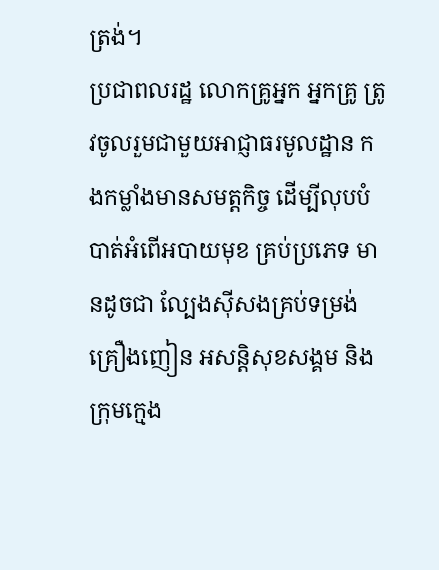ត្រង់។
ប្រជាពលរដ្ឋ លោកគ្រូអ្នក អ្នកគ្រូ ត្រូវចូលរួមជាមួយអាជ្ញាធរមូលដ្ឋាន កងកម្លាំងមានសមត្តកិច្ច ដើម្បីលុបបំបាត់អំពើអបាយមុខ គ្រប់ប្រភេទ មានដូចជា ល្បែងស៊ីសងគ្រប់ទម្រង់ គ្រឿងញៀន អសន្តិសុខសង្គម និងក្រុមក្មេង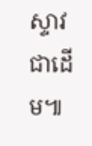ស្ទាវ ជាដើម៕